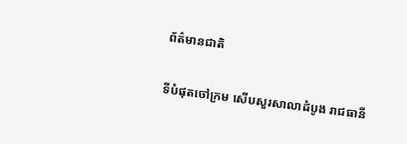ព័ត៌មានជាតិ

ទីបំផុតចៅក្រម សើបសួរសាលាដំបូង រាជធានី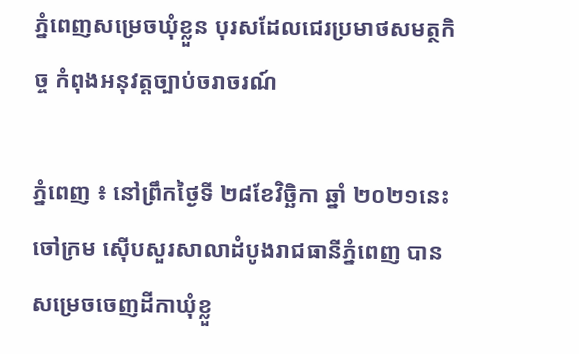ភ្នំពេញសម្រេចឃុំខ្លួន បុរសដែលជេរប្រមាថសមត្ថកិច្ច កំពុងអនុវត្តច្បាប់ចរាចរណ៍

ភ្នំពេញ ៖ នៅព្រឹកថ្ងៃទី ២៨ខែវិច្ឆិកា ឆ្នាំ ២០២១នេះ ចៅក្រម ស៊ើបសួរសាលាដំបូងរាជធានីភ្នំពេញ បានសម្រេចចេញដីកាឃុំខ្លួ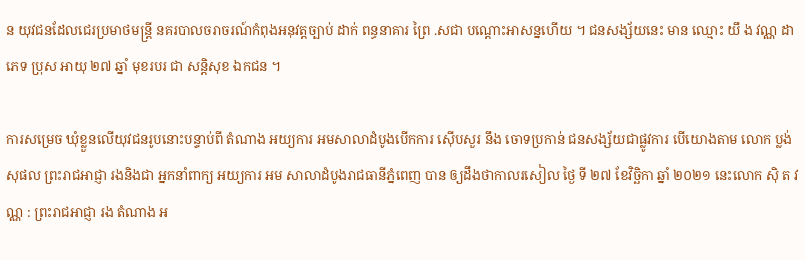ន យុវជនដែលជេរប្រមាថមន្ត្រី នគរបាលចរាចរណ៍កំពុងអនុវត្តច្បាប់ ដាក់ ពន្ធនាគារ ព្រៃ .សជា បណ្តោះអាសន្នហើយ ។ ជនសង្ស័យនេះ មាន ឈ្មោះ យឹ ង វណ្ណ ដា ភេទ ប្រុស អាយុ ២៧ ឆ្នាំ មុខរបរ ជា សន្តិសុខ ឯកជន ។

ការសម្រេច ឃុំខ្លួនលើយុវជនរូបនោះបន្ទាប់ពី តំណាង អយ្យការ អមសាលាដំបូងបើកការ ស៊ើបសួរ នឹង ចោទប្រកាន់ ជនសង្ស័យជាផ្លូវការ បើយោងតាម លោក ប្លង់ សុផល ព្រះរាជអាជ្ញា រងនិងជា អ្នកនាំពាក្យ អយ្យការ អម សាលាដំបូងរាជធានីភ្នំពេញ បាន ឲ្យដឹងថាកាលរសៀល ថ្ងៃ ទី ២៧ ខែវិច្ឆិកា ឆ្នាំ ២០២១ នេះលោក ស៊ិ ត វណ្ណ : ព្រះរាជអាជ្ញា រង តំណាង អ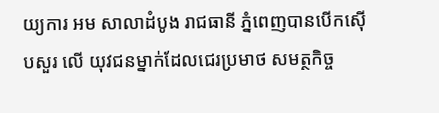យ្យការ អម សាលាដំបូង រាជធានី ភ្នំពេញបានបើកស៊ើបសួរ លើ យុវជនម្នាក់ដែលជេរប្រមាថ សមត្ថកិច្ច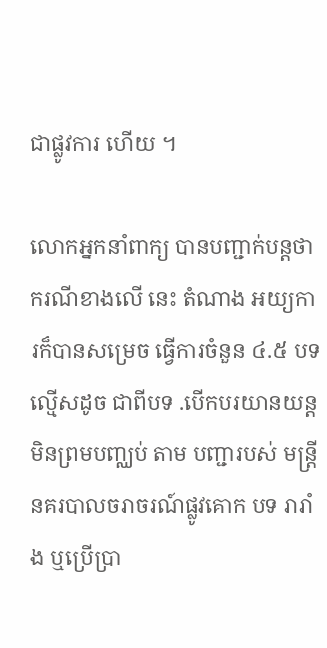ជាផ្លូវការ ហើយ ។

លោកអ្នកនាំពាក្យ បានបញ្ជាក់បន្តថាករណីខាងលើ នេះ តំណាង អយ្យការក៏បានសម្រេច ធ្វើការចំនួន ៤.៥ បទល្មើសដូច ជាពីបទ .បើកបរយានយន្តមិនព្រមបញ្ឈប់ តាម បញ្ជារបស់ មន្ត្រីនគរបាលចរាចរណ៍ផ្លូវគោក បទ រារាំង ឬប្រើប្រា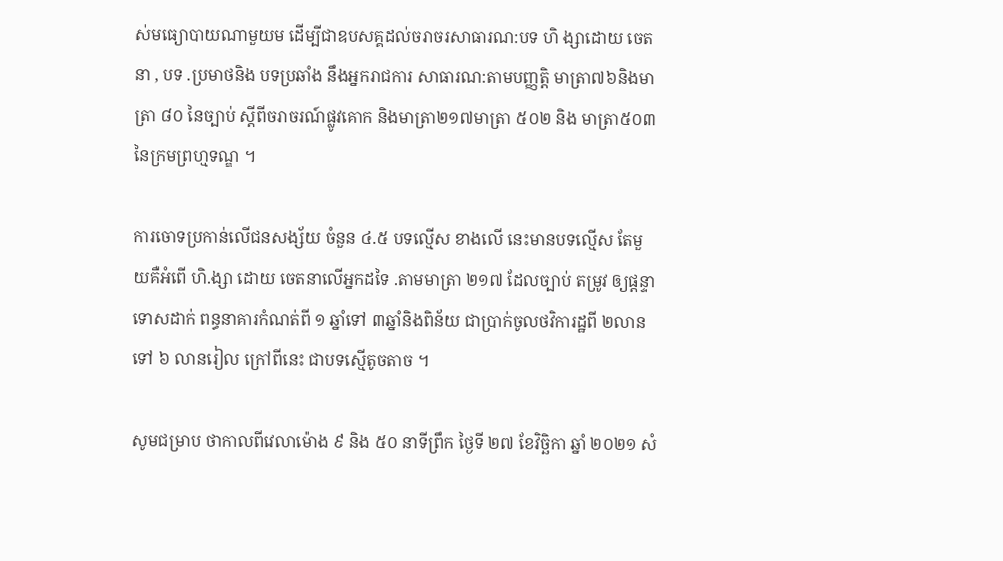ស់មធ្យោបាយណាមួយម ដើម្បីជាឧបសគ្គដល់ចរាចរសាធារណ:បទ ហិ ង្សាដោយ ចេតនា , បទ .ប្រមាថនិង បទប្រឆាំង នឹងអ្នករាជការ សាធារណ:តាមបញ្ញត្តិ មាត្រា៧៦និងមាត្រា ៨០ នៃច្បាប់ ស្តីពីចរាចរណ៍ផ្លូវគោក និងមាត្រា២១៧មាត្រា ៥០២ និង មាត្រា៥០៣ នៃក្រមព្រហ្មទណ្ឌ ។

ការចោទប្រកាន់លើជនសង្ស័យ ចំនួន ៤.៥ បទល្មើស ខាងលើ នេះមានបទល្មើស តែមួយគឺអំពើ ហិ.ង្សា ដោយ ចេតនាលើអ្នកដទៃ .តាមមាត្រា ២១៧ ដែលច្បាប់ តម្រូវ ឲ្យផ្តន្ទាទោសដាក់ ពន្ធនាគារកំណត់ពី ១ ឆ្នាំទៅ ៣ឆ្នាំនិងពិន័យ ជាប្រាក់ចូលថវិការដ្ឋពី ២លានទៅ ៦ លានរៀល ក្រៅពីនេះ ជាបទស្មើតូចតាច ។

សូមជម្រាប ថាកាលពីវេលាម៉ោង ៩ និង ៥០ នាទីព្រឹក ថ្ងៃទី ២៧ ខែវិច្ឆិកា ឆ្នាំ ២០២១ សំ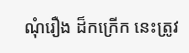ណុំរឿង ដ៏កក្រើក នេះត្រូវ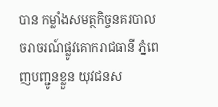បាន កម្លាំងសមត្ថកិច្ចនគរបាល ចរាចរណ៍ផ្លូវគោករាជធានី ភ្នំពេញបញ្ជូនខ្លួន យុវជនស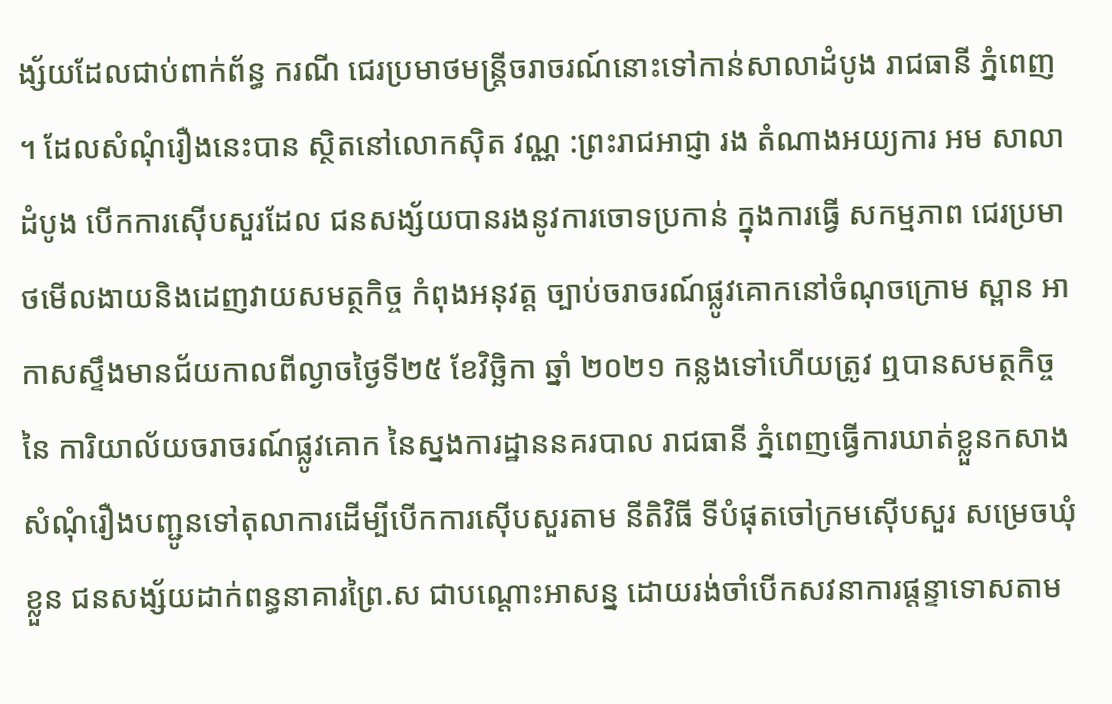ង្ស័យដែលជាប់ពាក់ព័ន្ធ ករណី ជេរប្រមាថមន្ត្រីចរាចរណ៍នោះទៅកាន់សាលាដំបូង រាជធានី ភ្នំពេញ ។ ដែលសំណុំរឿងនេះបាន ស្ថិតនៅលោកស៊ិត វណ្ណ :ព្រះរាជអាជ្ញា រង តំណាងអយ្យការ អម សាលាដំបូង បើកការស៊ើបសួរដែល ជនសង្ស័យបានរងនូវការចោទប្រកាន់ ក្នុងការធ្វើ សកម្មភាព ជេរប្រមាថមើលងាយនិងដេញវាយសមត្ថកិច្ច កំពុងអនុវត្ត ច្បាប់ចរាចរណ៍ផ្លូវគោកនៅចំណុចក្រោម ស្ពាន អាកាសស្ទឹងមានជ័យកាលពីល្ងាចថ្ងៃទី២៥ ខែវិច្ឆិកា ឆ្នាំ ២០២១ កន្លងទៅហើយត្រូវ ឮបានសមត្ថកិច្ច នៃ ការិយាល័យចរាចរណ៍ផ្លូវគោក នៃស្នងការដ្ឋាននគរបាល រាជធានី ភ្នំពេញធ្វើការឃាត់ខ្លួនកសាង សំណុំរឿងបញ្ជូនទៅតុលាការដើម្បីបើកការស៊ើបសួរតាម នីតិវិធី ទីបំផុតចៅក្រមស៊ើបសួរ សម្រេចឃុំខ្លួន ជនសង្ស័យដាក់ពន្ធនាគារព្រៃ.ស ជាបណ្តោះអាសន្ន ដោយរង់ចាំបើកសវនាការផ្តន្ទាទោសតាម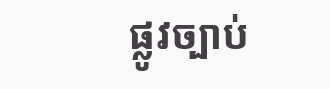ផ្លូវច្បាប់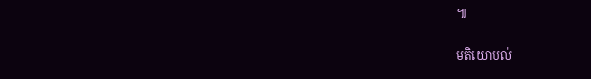៕

មតិយោបល់